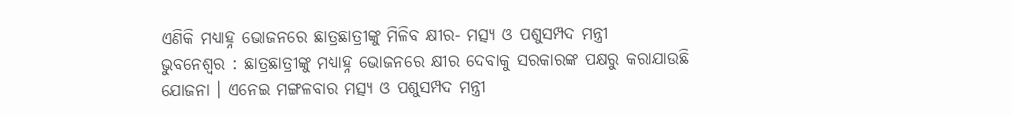ଏଣିକି ମଧ୍ୟାହ୍ନ ଭୋଜନରେ ଛାତ୍ରଛାତ୍ରୀଙ୍କୁ ମିଳିବ କ୍ଷୀର- ମତ୍ସ୍ୟ ଓ ପଶୁସମ୍ପଦ ମନ୍ତ୍ରୀ
ଭୁବନେଶ୍ୱର : ଛାତ୍ରଛାତ୍ରୀଙ୍କୁ ମଧ୍ୟାହ୍ନ ଭୋଜନରେ କ୍ଷୀର ଦେବାକୁ ସରକାରଙ୍କ ପକ୍ଷରୁ କରାଯାଉଛି ଯୋଜନା । ଏନେଇ ମଙ୍ଗଳବାର ମତ୍ସ୍ୟ ଓ ପଶୁସମ୍ପଦ ମନ୍ତ୍ରୀ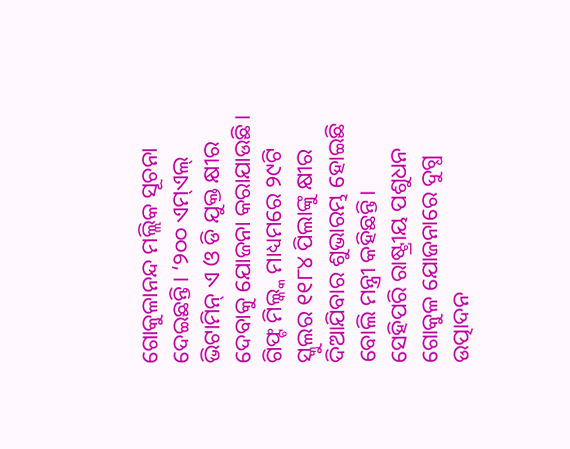ଗୋକୁଳାନନ୍ଦ ମଲ୍ଲିକ ସୂଚନା ଦେଇଛନ୍ତି। ‘୨୦୦ ଏମ୍ଏଲ୍ ଭିଟାମିନ୍ ଏ ଓ ଡି ଯୁକ୍ତ କ୍ଷୀର ଦେବାକୁ ଯୋଜନା କରାଯାଉଛି। ଗିଫ୍ଟ ମିଲ୍କ୍କ ମାଧ୍ୟମରେ ୨୯ଟି ସ୍କୁଲର ୧୧୮୪ ପିଲାଙ୍କୁ କ୍ଷୀର ଦିଆଯିବାର ଶୁଭାରମ୍ଭ ହୋଇଛି ବୋଲି ମନ୍ତ୍ରୀ କହିଛନ୍ତି।
ସେହିପରି ରାଷ୍ଟ୍ରୀୟ ପଶୁଧନ ଗୋକୁଳ ଯୋଜନାରେ ଦୁଗ୍ଧ ଉତ୍ପାଦନ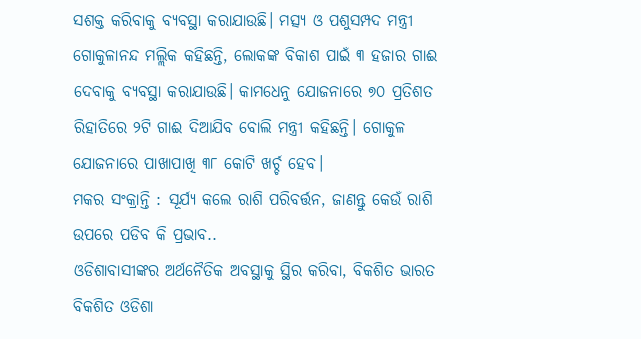ସଶକ୍ତ କରିବାକୁ ବ୍ୟବସ୍ଥା କରାଯାଉଛି। ମତ୍ସ୍ୟ ଓ ପଶୁସମ୍ପଦ ମନ୍ତ୍ରୀ ଗୋକୁଳାନନ୍ଦ ମଲ୍ଲିକ କହିଛନ୍ତି, ଲୋକଙ୍କ ବିକାଶ ପାଇଁ ୩ ହଜାର ଗାଈ ଦେବାକୁ ବ୍ୟବସ୍ଥା କରାଯାଉଛି। କାମଧେନୁ ଯୋଜନାରେ ୭୦ ପ୍ରତିଶତ ରିହାତିରେ ୨ଟି ଗାଈ ଦିଆଯିବ ବୋଲି ମନ୍ତ୍ରୀ କହିଛନ୍ତି। ଗୋକୁଳ ଯୋଜନାରେ ପାଖାପାଖି ୩୮ କୋଟି ଖର୍ଚ୍ଚ ହେବ।
ମକର ସଂକ୍ରାନ୍ତି : ସୂର୍ଯ୍ୟ କଲେ ରାଶି ପରିବର୍ତ୍ତନ, ଜାଣନ୍ତୁ କେଉଁ ରାଶି ଉପରେ ପଡିବ କି ପ୍ରଭାବ..
ଓଡିଶାବାସୀଙ୍କର ଅର୍ଥନୈତିକ ଅବସ୍ଥାକୁ ସ୍ଥିର କରିବା, ବିକଶିତ ଭାରତ ବିକଶିତ ଓଡିଶା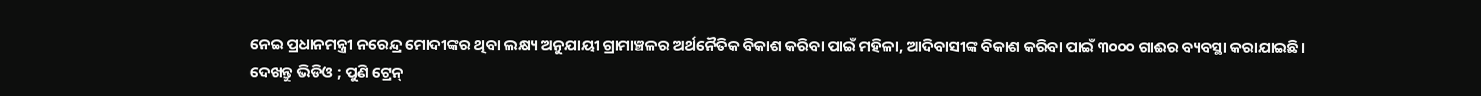ନେଇ ପ୍ରଧାନମନ୍ତ୍ରୀ ନରେନ୍ଦ୍ର ମୋଦୀଙ୍କର ଥିବା ଲକ୍ଷ୍ୟ ଅନୁଯାୟୀ ଗ୍ରାମାଞ୍ଚଳର ଅର୍ଥନୈତିକ ବିକାଶ କରିବା ପାଇଁ ମହିଳା, ଆଦିବାସୀଙ୍କ ବିକାଶ କରିବା ପାଇଁ ୩୦୦୦ ଗାଈର ବ୍ୟବସ୍ଥା କରାଯାଇଛି।
ଦେଖନ୍ତୁ ଭିଡିଓ ; ପୁଣି ଟ୍ରେନ୍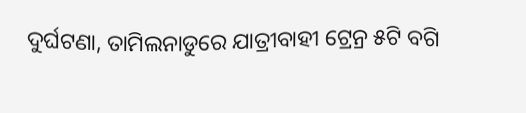ଦୁର୍ଘଟଣା, ତାମିଲନାଡୁରେ ଯାତ୍ରୀବାହୀ ଟ୍ରେନ୍ର ୫ଟି ବଗି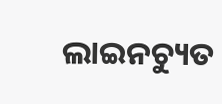ଲାଇନଚ୍ୟୁତ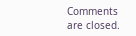Comments are closed.